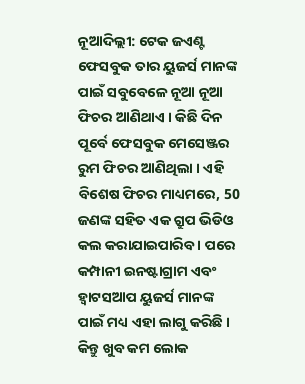ନୂଆଦିଲ୍ଲୀ: ଟେକ ଜଏଣ୍ଟ ଫେସବୁକ ତାର ୟୁଜର୍ସ ମାନଙ୍କ ପାଇଁ ସବୁବେଳେ ନୂଆ ନୂଆ ଫିଚର ଆଣିଥାଏ । କିଛି ଦିନ ପୂର୍ବେ ଫେସବୁକ ମେସେଞ୍ଜର ରୁମ ଫିଚର ଆଣିଥିଲା । ଏହି ବିଶେଷ ଫିଚର ମାଧ୍ୟମରେ, 50 ଜଣଙ୍କ ସହିତ ଏକ ଗ୍ରୁପ ଭିଡିଓ କଲ କରାଯାଇପାରିବ । ପରେ କମ୍ପାନୀ ଇନଷ୍ଟାଗ୍ରାମ ଏବଂ ହ୍ବାଟସଆପ ୟୁଜର୍ସ ମାନଙ୍କ ପାଇଁ ମଧ୍ୟ ଏହା ଲାଗୁ କରିଛି । କିନ୍ତୁ ଖୁବ କମ ଲୋକ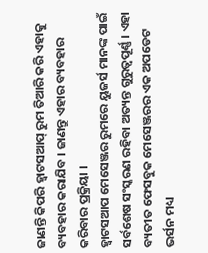ଜାଣନ୍ତି କିପରି ହ୍ବାଟସଆପ୍ ରୁମ ତିଆରି କରି ଏହାକୁ ବ୍ୟବହାର କରାଯିବ । ଜାଣନ୍ତୁ ଏହାର ବ୍ୟବହାର କରିବାର ପ୍ରକ୍ରିୟା ।
ହ୍ବାଟସଆପ ମେସେଞ୍ଜର ରୁମରେ ୟୁଜର୍ସ ମାନଙ୍କ ପାଇଁ ସର୍ବଶେଷ ସଂସ୍କରଣ ରହିବା ଅତ୍ୟନ୍ତ ଗୁରୁତ୍ୱପୂର୍ଣ୍ଣ । ଏହା ବ୍ୟତୀତ ଫେସବୁକ ମେସେଞ୍ଜରର ଏକ ଅପଡେଟ ଭର୍ସନ ମଧ୍ୟ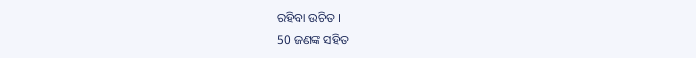ରହିବା ଉଚିତ ।
50 ଜଣଙ୍କ ସହିତ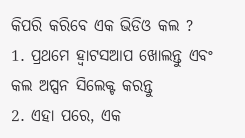କିପରି କରିବେ ଏକ ଭିଡିଓ କଲ ?
1. ପ୍ରଥମେ ହ୍ବାଟସଆପ ଖୋଲନ୍ତୁ ଏବଂ କଲ ଅପ୍ସନ ସିଲେକ୍ଟ କରନ୍ତୁ
2. ଏହା ପରେ, ଏକ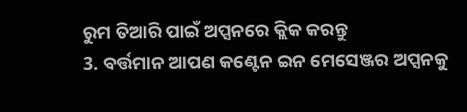ରୁମ ତିଆରି ପାଇଁ ଅପ୍ସନରେ କ୍ଲିକ କରନ୍ତୁ
3. ବର୍ତ୍ତମାନ ଆପଣ କଣ୍ଟେନ ଇନ ମେସେଞ୍ଜର ଅପ୍ସନକୁ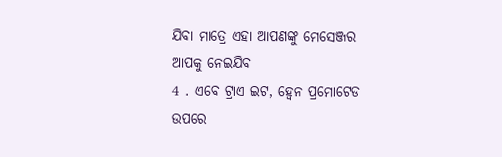ଯିବା ମାତ୍ରେ ଏହା ଆପଣଙ୍କୁ ମେସେଞ୍ଜର ଆପକୁ ନେଇଯିବ
4 . ଏବେ ଟ୍ରାଏ ଇଟ, ହ୍ବେନ ପ୍ରମୋଟେଡ ଉପରେ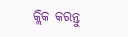କ୍ଲିକ କରନ୍ତୁ